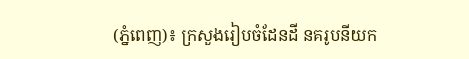(ភ្នំពេញ)៖ ក្រសួងរៀបចំដែនដី នគរូបនីយក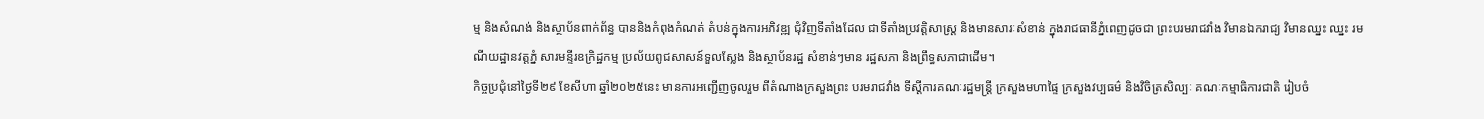ម្ម និងសំណង់ និងស្ថាប័នពាក់ព័ន្ធ បាននិងកំពុងកំណត់ តំបន់ក្នុងការអភិវឌ្ឍ ជុំវិញទីតាំងដែល ជាទីតាំងប្រវត្តិសាស្រ្ត និងមានសារៈសំខាន់ ក្នុងរាជធានីភ្នំពេញដូចជា ព្រះបរមរាជវាំង វិមានឯករាជ្យ វិមានឈ្នះ ឈ្នះ រមណីយដ្ឋានវត្តភ្នំ សារមន្ទីរឧក្រិដ្ឋកម្ម ប្រល័យពូជសាសន៍ទួលស្លែង និងស្ថាប័នរដ្ឋ សំខាន់ៗមាន រដ្ឋសភា និងព្រឹទ្ធសភាជាដើម។
កិច្ចប្រជុំនៅថ្ងៃទី២៩ ខែសីហា ឆ្នាំ២០២៥នេះ មានការអញ្ជើញចូលរួម ពីតំណាងក្រសួងព្រះ បរមរាជវាំង ទីស្ដីការគណៈរដ្ឋមន្រ្តី ក្រសួងមហាផ្ទៃ ក្រសួងវប្បធម៌ និងវិចិត្រសិល្បៈ គណៈកម្មាធិការជាតិ រៀបចំ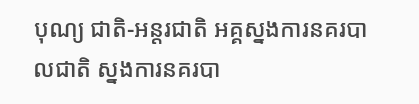បុណ្យ ជាតិ-អន្តរជាតិ អគ្គស្នងការនគរបាលជាតិ ស្នងការនគរបា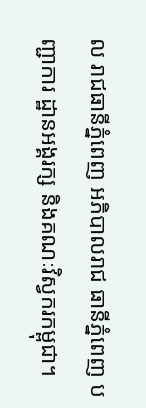ល រាជធានីភ្នំពេញ អភិបាលរាជ ធានីភ្នំពេញ បញ្ជាការ ដ្ឋានអង្គរក្ស និងគណៈវិស្វករកម្ពុជា។